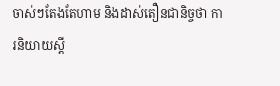ចាស់ៗតែងតែហាម និងដាស់តឿនជានិច្ចថា ការនិយាយស្ដី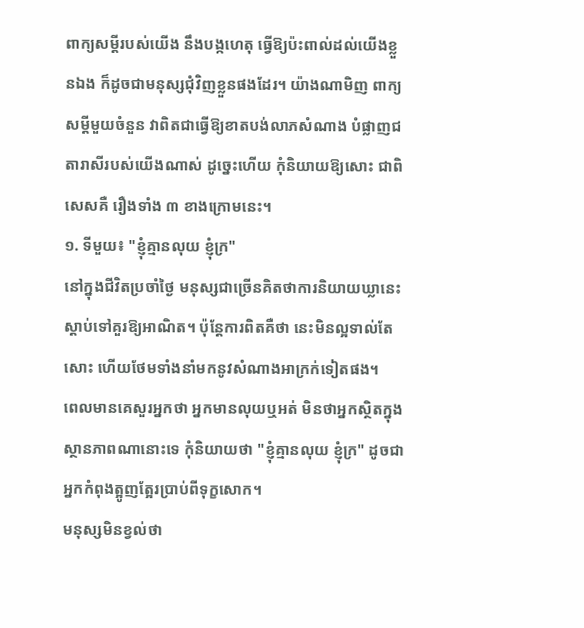ពាក្យសម្ដីរបស់យើង នឹងបង្កហេតុ ធ្វើឱ្យប៉ះពាល់ដល់យើងខ្លួនឯង ក៏ដូចជាមនុស្សជុំវិញខ្លួនផងដែរ។ យ៉ាងណាមិញ ពាក្យសម្ដីមួយចំនួន វាពិតជាធ្វើឱ្យខាតបង់លាភសំណាង បំផ្លាញជតារាសីរបស់យើងណាស់ ដូច្នេះហើយ កុំនិយាយឱ្យសោះ ជាពិសេសគឺ រឿងទាំង ៣ ខាងក្រោមនេះ។
១. ទីមួយ៖ "ខ្ញុំគ្មានលុយ ខ្ញុំក្រ"
នៅក្នុងជីវិតប្រចាំថ្ងៃ មនុស្សជាច្រើនគិតថាការនិយាយឃ្លានេះ ស្តាប់ទៅគួរឱ្យអាណិត។ ប៉ុន្តែការពិតគឺថា នេះមិនល្អទាល់តែសោះ ហើយថែមទាំងនាំមកនូវសំណាងអាក្រក់ទៀតផង។
ពេលមានគេសួរអ្នកថា អ្នកមានលុយឬអត់ មិនថាអ្នកស្ថិតក្នុងស្ថានភាពណានោះទេ កុំនិយាយថា "ខ្ញុំគ្មានលុយ ខ្ញុំក្រ" ដូចជាអ្នកកំពុងត្អូញត្អែរប្រាប់ពីទុក្ខសោក។
មនុស្សមិនខ្វល់ថា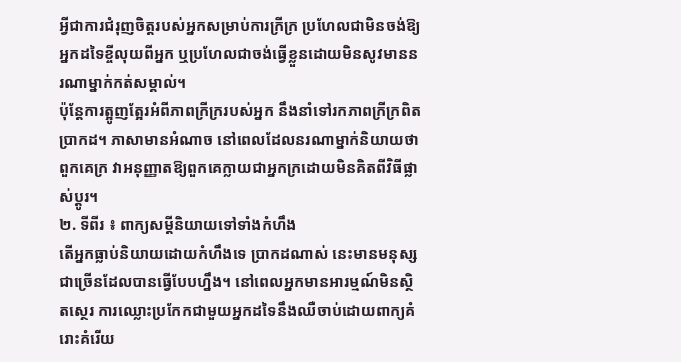អ្វីជាការជំរុញចិត្តរបស់អ្នកសម្រាប់ការក្រីក្រ ប្រហែលជាមិនចង់ឱ្យអ្នកដទៃខ្ចីលុយពីអ្នក ឬប្រហែលជាចង់ធ្វើខ្លួនដោយមិនសូវមាននរណាម្នាក់កត់សម្គាល់។
ប៉ុន្តែការត្អូញត្អែរអំពីភាពក្រីក្ររបស់អ្នក នឹងនាំទៅរកភាពក្រីក្រពិតប្រាកដ។ ភាសាមានអំណាច នៅពេលដែលនរណាម្នាក់និយាយថាពួកគេក្រ វាអនុញ្ញាតឱ្យពួកគេក្លាយជាអ្នកក្រដោយមិនគិតពីវិធីផ្លាស់ប្តូរ។
២. ទីពីរ ៖ ពាក្យសម្ដីនិយាយទៅទាំងកំហឹង
តើអ្នកធ្លាប់និយាយដោយកំហឹងទេ ប្រាកដណាស់ នេះមានមនុស្សជាច្រើនដែលបានធ្វើបែបហ្នឹង។ នៅពេលអ្នកមានអារម្មណ៍មិនស្ថិតស្ថេរ ការឈ្លោះប្រកែកជាមួយអ្នកដទៃនឹងឈឺចាប់ដោយពាក្យគំរោះគំរើយ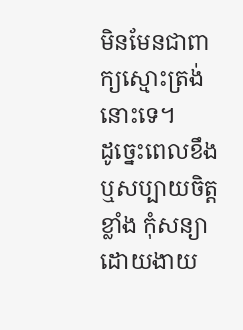មិនមែនជាពាក្យស្មោះត្រង់នោះទេ។
ដូច្នេះពេលខឹង ឬសប្បាយចិត្តខ្លាំង កុំសន្យាដោយងាយ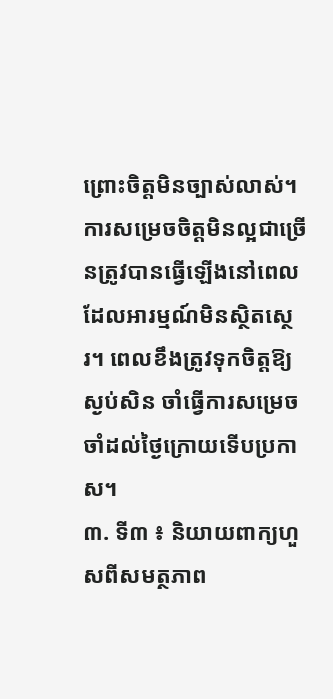ព្រោះចិត្តមិនច្បាស់លាស់។ ការសម្រេចចិត្តមិនល្អជាច្រើនត្រូវបានធ្វើឡើងនៅពេលដែលអារម្មណ៍មិនស្ថិតស្ថេរ។ ពេលខឹងត្រូវទុកចិត្តឱ្យស្ងប់សិន ចាំធ្វើការសម្រេច ចាំដល់ថ្ងៃក្រោយទើបប្រកាស។
៣. ទី៣ ៖ និយាយពាក្យហួសពីសមត្ថភាព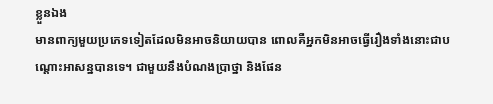ខ្លួនឯង
មានពាក្យមួយប្រភេទទៀតដែលមិនអាចនិយាយបាន ពោលគឺអ្នកមិនអាចធ្វើរឿងទាំងនោះជាបណ្ដោះអាសន្នបានទេ។ ជាមួយនឹងបំណងប្រាថ្នា និងផែន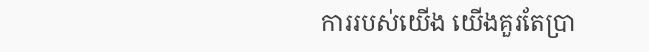ការរបស់យើង យើងគួរតែប្រា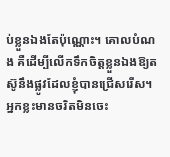ប់ខ្លួនឯងតែប៉ុណ្ណោះ។ គោលបំណង គឺដើម្បីលើកទឹកចិត្តខ្លួនឯងឱ្យតស៊ូនឹងផ្លូវដែលខ្ញុំបានជ្រើសរើស។
អ្នកខ្លះមានចរិតមិនចេះ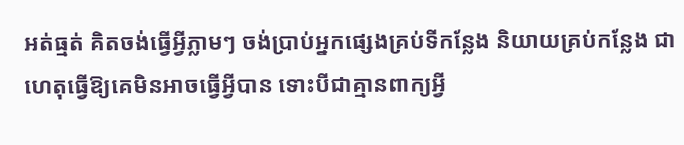អត់ធ្មត់ គិតចង់ធ្វើអ្វីភ្លាមៗ ចង់ប្រាប់អ្នកផ្សេងគ្រប់ទីកន្លែង និយាយគ្រប់កន្លែង ជាហេតុធ្វើឱ្យគេមិនអាចធ្វើអ្វីបាន ទោះបីជាគ្មានពាក្យអ្វី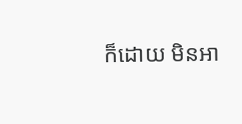ក៏ដោយ មិនអា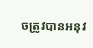ចត្រូវបានអនុវ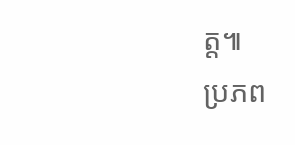ត្ត៕
ប្រភព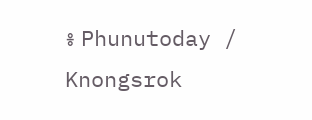៖ Phunutoday / Knongsrok